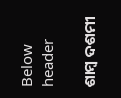Below header

ଶାମ୍ବ ଦଶମୀ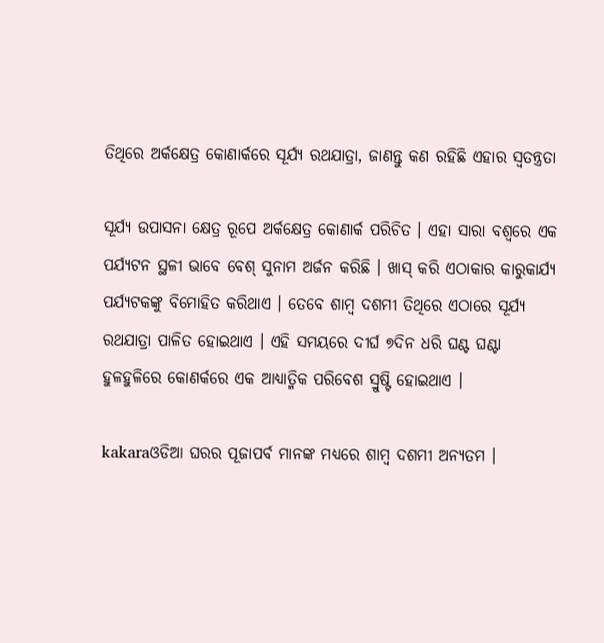ତିଥିରେ ଅର୍କକ୍ଷେତ୍ର କୋଣାର୍କରେ ସୂର୍ଯ୍ୟ ରଥଯାତ୍ରା, ଜାଣନ୍ତୁ କଣ ରହିଛି ଏହାର ସ୍ବତନ୍ତ୍ରତା

ସୂର୍ଯ୍ୟ ଉପାସନା କ୍ଷେତ୍ର ରୂପେ ଅର୍କକ୍ଷେତ୍ର କୋଣାର୍କ ପରିଚିତ । ଏହା ସାରା ବଶ୍ବରେ ଏକ ପର୍ଯ୍ୟଟନ ସ୍ଥଳୀ ଭାବେ ବେଶ୍ ସୁନାମ ଅର୍ଜନ କରିଛି । ଖାସ୍ କରି ଏଠାକାର କାରୁକାର୍ଯ୍ୟ ପର୍ଯ୍ୟଟକଙ୍କୁ ବିମୋହିତ କରିଥାଏ । ତେବେ ଶାମ୍ବ ଦଶମୀ ତିଥିରେ ଏଠାରେ ସୂର୍ଯ୍ଯ ରଥଯାତ୍ରା ପାଳିତ ହୋଇଥାଏ । ଏହି ସମୟରେ ଦୀର୍ଘ ୭ଦିନ ଧରି ଘଣ୍ଟ ଘଣ୍ଟା ହୁଳହୁଳିରେ କୋଣର୍କରେ ଏକ ଆଧ୍ଯାତ୍ମିକ ପରିବେଶ ସ୍ରୁଷ୍ଟି ହୋଇଥାଏ ।

kakaraଓଡିଆ ଘରର ପୂଜାପର୍ବ ମାନଙ୍କ ମଧ୍ଯରେ ଶାମ୍ବ ଦଶମୀ ଅନ୍ଯତମ ।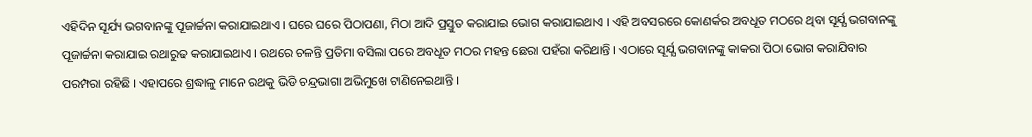ଏହିଦିନ ସୂର୍ଯ୍ୟ ଭଗବାନଙ୍କୁ ପୂଜାର୍ଚ୍ଚନା କରାଯାଇଥାଏ । ଘରେ ଘରେ ପିଠାପଣା, ମିଠା ଆଦି ପ୍ରସ୍ତୁତ କରାଯାଇ ଭୋଗ କରାଯାଇଥାଏ । ଏହି ଅବସରରେ କୋଣର୍କର ଅବଧୂତ ମଠରେ ଥିବା ସୂର୍ଯ୍ଯ ଭଗବାନଙ୍କୁ ପୂଜାର୍ଚ୍ଚନା କରାଯାଇ ରଥାରୁଢ କରାଯାଇଥାଏ । ରଥରେ ଚଳନ୍ତି ପ୍ରତିମା ବସିଲା ପରେ ଅବଧୂତ ମଠର ମହନ୍ତ ଛେରା ପହଁରା କରିଥାନ୍ତି । ଏଠାରେ ସୂର୍ଯ୍ଯ ଭଗବାନଙ୍କୁ କାକରା ପିଠା ଭୋଗ କରାଯିବାର ପରମ୍ପରା ରହିଛି । ଏହାପରେ ଶ୍ରଦ୍ଧାଳୁ ମାନେ ରଥକୁ ଭିଡି ଚନ୍ଦ୍ରଭାଗା ଅଭିମୁଖେ ଟାଣିନେଇଥାନ୍ତି ।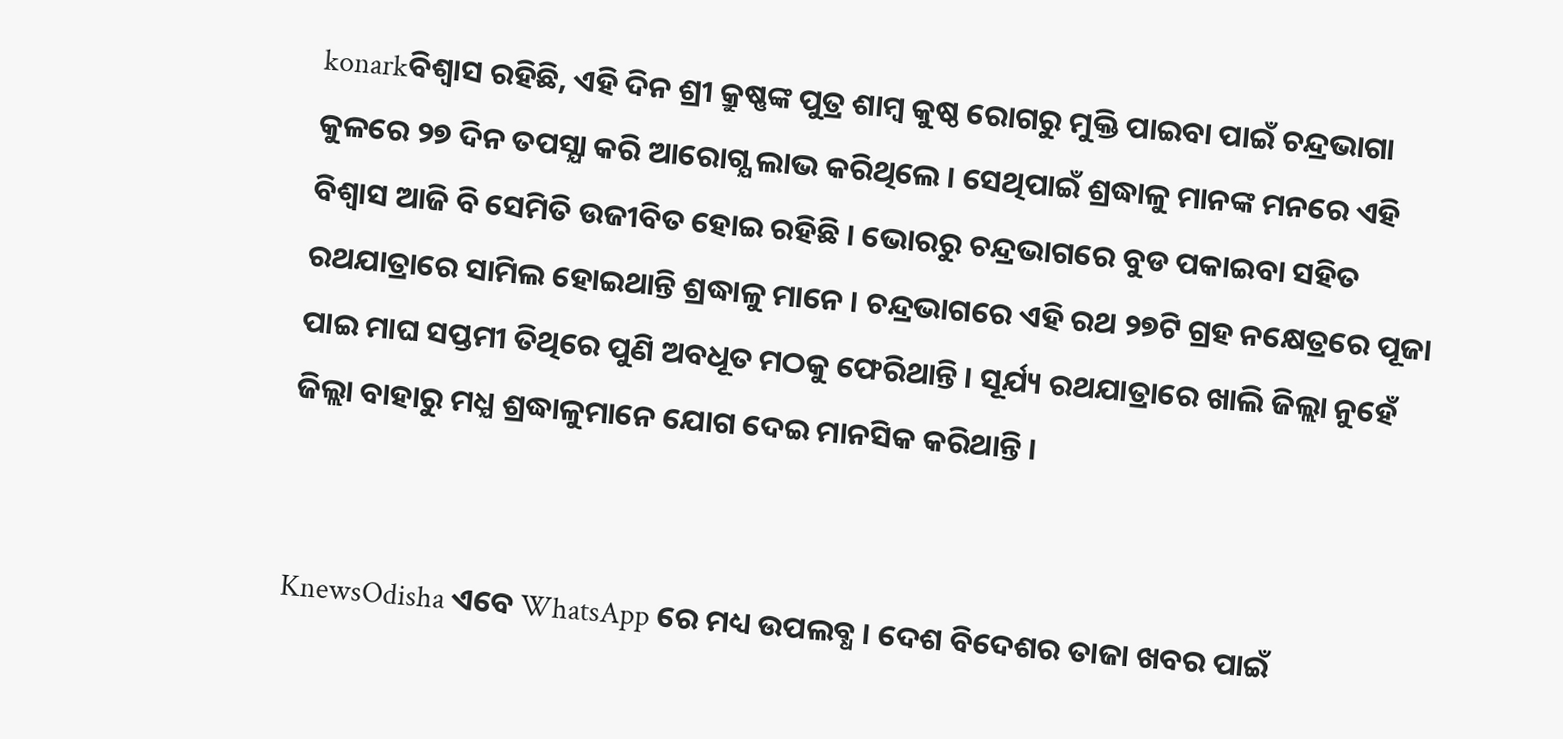konarkବିଶ୍ବାସ ରହିଛି, ଏହି ଦିନ ଶ୍ରୀ କ୍ରୁଷ୍ଣଙ୍କ ପୁତ୍ର ଶାମ୍ବ କୁଷ୍ଠ ରୋଗରୁ ମୁକ୍ତି ପାଇବା ପାଇଁ ଚନ୍ଦ୍ରଭାଗା କୁଳରେ ୨୭ ଦିନ ତପସ୍ଯା କରି ଆରୋଗ୍ଯ ଲାଭ କରିଥିଲେ । ସେଥିପାଇଁ ଶ୍ରଦ୍ଧାଳୁ ମାନଙ୍କ ମନରେ ଏହି ବିଶ୍ବାସ ଆଜି ବି ସେମିତି ଉଜୀବିତ ହୋଇ ରହିଛି । ଭୋରରୁ ଚନ୍ଦ୍ରଭାଗରେ ବୁଡ ପକାଇବା ସହିତ ରଥଯାତ୍ରାରେ ସାମିଲ ହୋଇଥାନ୍ତି ଶ୍ରଦ୍ଧାଳୁ ମାନେ । ଚନ୍ଦ୍ରଭାଗରେ ଏହି ରଥ ୨୭ଟି ଗ୍ରହ ନକ୍ଷେତ୍ରରେ ପୂଜା ପାଇ ମାଘ ସପ୍ତମୀ ତିଥିରେ ପୁଣି ଅବଧୂତ ମଠକୁ ଫେରିଥାନ୍ତି । ସୂର୍ଯ୍ୟ ରଥଯାତ୍ରାରେ ଖାଲି ଜିଲ୍ଲା ନୁହେଁ ଜିଲ୍ଲା ବାହାରୁ ମଧ୍ଯ ଶ୍ରଦ୍ଧାଳୁମାନେ ଯୋଗ ଦେଇ ମାନସିକ କରିଥାନ୍ତି ।


KnewsOdisha ଏବେ WhatsApp ରେ ମଧ୍ୟ ଉପଲବ୍ଧ । ଦେଶ ବିଦେଶର ତାଜା ଖବର ପାଇଁ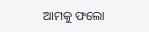ଆମକୁ ଫଲୋ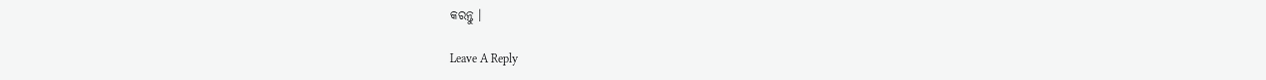କରନ୍ତୁ ।

Leave A Reply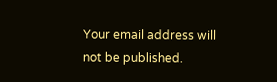Your email address will not be published.